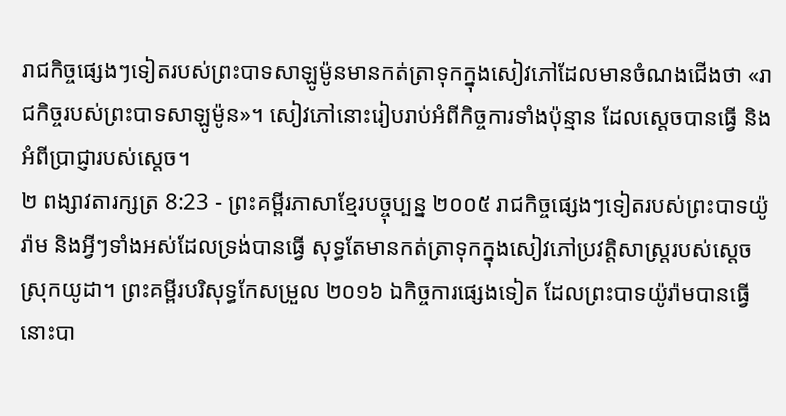រាជកិច្ចផ្សេងៗទៀតរបស់ព្រះបាទសាឡូម៉ូនមានកត់ត្រាទុកក្នុងសៀវភៅដែលមានចំណងជើងថា «រាជកិច្ចរបស់ព្រះបាទសាឡូម៉ូន»។ សៀវភៅនោះរៀបរាប់អំពីកិច្ចការទាំងប៉ុន្មាន ដែលស្ដេចបានធ្វើ និងអំពីប្រាជ្ញារបស់ស្ដេច។
២ ពង្សាវតារក្សត្រ 8:23 - ព្រះគម្ពីរភាសាខ្មែរបច្ចុប្បន្ន ២០០៥ រាជកិច្ចផ្សេងៗទៀតរបស់ព្រះបាទយ៉ូរ៉ាម និងអ្វីៗទាំងអស់ដែលទ្រង់បានធ្វើ សុទ្ធតែមានកត់ត្រាទុកក្នុងសៀវភៅប្រវត្តិសាស្ត្ររបស់ស្ដេចស្រុកយូដា។ ព្រះគម្ពីរបរិសុទ្ធកែសម្រួល ២០១៦ ឯកិច្ចការផ្សេងទៀត ដែលព្រះបាទយ៉ូរ៉ាមបានធ្វើ នោះបា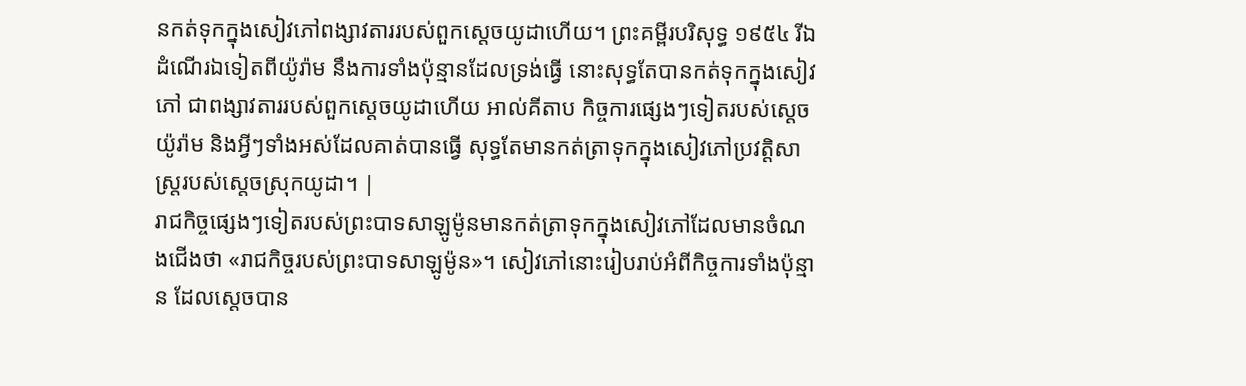នកត់ទុកក្នុងសៀវភៅពង្សាវតាររបស់ពួកស្តេចយូដាហើយ។ ព្រះគម្ពីរបរិសុទ្ធ ១៩៥៤ រីឯដំណើរឯទៀតពីយ៉ូរ៉ាម នឹងការទាំងប៉ុន្មានដែលទ្រង់ធ្វើ នោះសុទ្ធតែបានកត់ទុកក្នុងសៀវភៅ ជាពង្សាវតាររបស់ពួកស្តេចយូដាហើយ អាល់គីតាប កិច្ចការផ្សេងៗទៀតរបស់ស្តេចយ៉ូរ៉ាម និងអ្វីៗទាំងអស់ដែលគាត់បានធ្វើ សុទ្ធតែមានកត់ត្រាទុកក្នុងសៀវភៅប្រវត្តិសាស្ត្ររបស់ស្តេចស្រុកយូដា។ |
រាជកិច្ចផ្សេងៗទៀតរបស់ព្រះបាទសាឡូម៉ូនមានកត់ត្រាទុកក្នុងសៀវភៅដែលមានចំណងជើងថា «រាជកិច្ចរបស់ព្រះបាទសាឡូម៉ូន»។ សៀវភៅនោះរៀបរាប់អំពីកិច្ចការទាំងប៉ុន្មាន ដែលស្ដេចបាន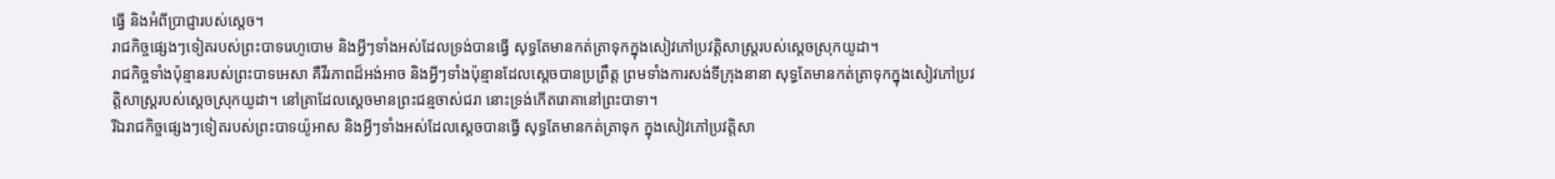ធ្វើ និងអំពីប្រាជ្ញារបស់ស្ដេច។
រាជកិច្ចផ្សេងៗទៀតរបស់ព្រះបាទរេហូបោម និងអ្វីៗទាំងអស់ដែលទ្រង់បានធ្វើ សុទ្ធតែមានកត់ត្រាទុកក្នុងសៀវភៅប្រវត្តិសាស្ត្ររបស់ស្ដេចស្រុកយូដា។
រាជកិច្ចទាំងប៉ុន្មានរបស់ព្រះបាទអេសា គឺវីរភាពដ៏អង់អាច និងអ្វីៗទាំងប៉ុន្មានដែលស្ដេចបានប្រព្រឹត្ត ព្រមទាំងការសង់ទីក្រុងនានា សុទ្ធតែមានកត់ត្រាទុកក្នុងសៀវភៅប្រវត្តិសាស្ត្ររបស់ស្ដេចស្រុកយូដា។ នៅគ្រាដែលស្ដេចមានព្រះជន្មចាស់ជរា នោះទ្រង់កើតរោគានៅព្រះបាទា។
រីឯរាជកិច្ចផ្សេងៗទៀតរបស់ព្រះបាទយ៉ូអាស និងអ្វីៗទាំងអស់ដែលស្ដេចបានធ្វើ សុទ្ធតែមានកត់ត្រាទុក ក្នុងសៀវភៅប្រវត្តិសា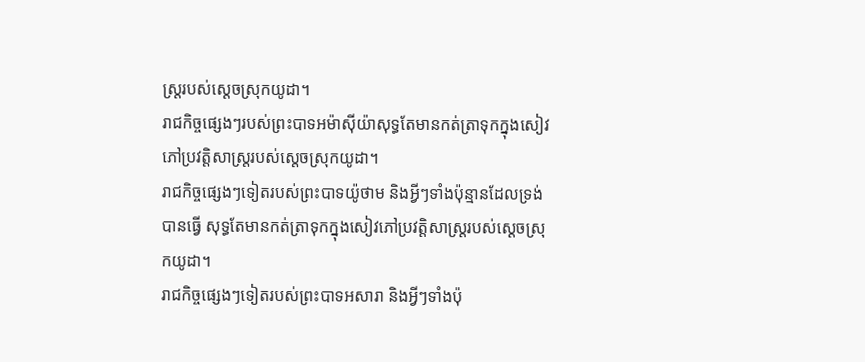ស្ត្ររបស់ស្ដេចស្រុកយូដា។
រាជកិច្ចផ្សេងៗរបស់ព្រះបាទអម៉ាស៊ីយ៉ាសុទ្ធតែមានកត់ត្រាទុកក្នុងសៀវភៅប្រវត្តិសាស្ត្ររបស់ស្ដេចស្រុកយូដា។
រាជកិច្ចផ្សេងៗទៀតរបស់ព្រះបាទយ៉ូថាម និងអ្វីៗទាំងប៉ុន្មានដែលទ្រង់បានធ្វើ សុទ្ធតែមានកត់ត្រាទុកក្នុងសៀវភៅប្រវត្តិសាស្ត្ររបស់ស្ដេចស្រុកយូដា។
រាជកិច្ចផ្សេងៗទៀតរបស់ព្រះបាទអសារា និងអ្វីៗទាំងប៉ុ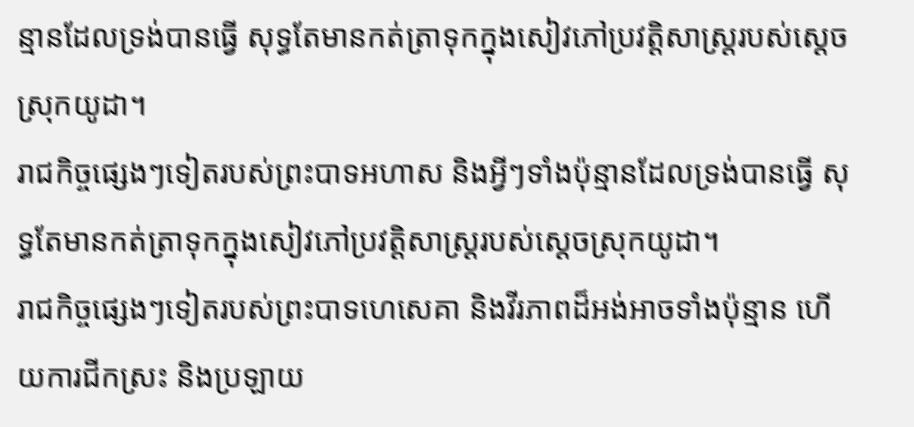ន្មានដែលទ្រង់បានធ្វើ សុទ្ធតែមានកត់ត្រាទុកក្នុងសៀវភៅប្រវត្តិសាស្ត្ររបស់ស្ដេចស្រុកយូដា។
រាជកិច្ចផ្សេងៗទៀតរបស់ព្រះបាទអហាស និងអ្វីៗទាំងប៉ុន្មានដែលទ្រង់បានធ្វើ សុទ្ធតែមានកត់ត្រាទុកក្នុងសៀវភៅប្រវត្តិសាស្ត្ររបស់ស្ដេចស្រុកយូដា។
រាជកិច្ចផ្សេងៗទៀតរបស់ព្រះបាទហេសេគា និងវីរភាពដ៏អង់អាចទាំងប៉ុន្មាន ហើយការជីកស្រះ និងប្រឡាយ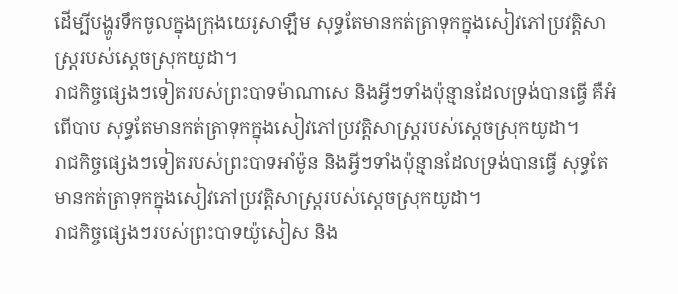ដើម្បីបង្ហូរទឹកចូលក្នុងក្រុងយេរូសាឡឹម សុទ្ធតែមានកត់ត្រាទុកក្នុងសៀវភៅប្រវត្តិសាស្ត្ររបស់ស្ដេចស្រុកយូដា។
រាជកិច្ចផ្សេងៗទៀតរបស់ព្រះបាទម៉ាណាសេ និងអ្វីៗទាំងប៉ុន្មានដែលទ្រង់បានធ្វើ គឺអំពើបាប សុទ្ធតែមានកត់ត្រាទុកក្នុងសៀវភៅប្រវត្តិសាស្ត្ររបស់ស្ដេចស្រុកយូដា។
រាជកិច្ចផ្សេងៗទៀតរបស់ព្រះបាទអាំម៉ូន និងអ្វីៗទាំងប៉ុន្មានដែលទ្រង់បានធ្វើ សុទ្ធតែមានកត់ត្រាទុកក្នុងសៀវភៅប្រវត្តិសាស្ត្ររបស់ស្ដេចស្រុកយូដា។
រាជកិច្ចផ្សេងៗរបស់ព្រះបាទយ៉ូសៀស និង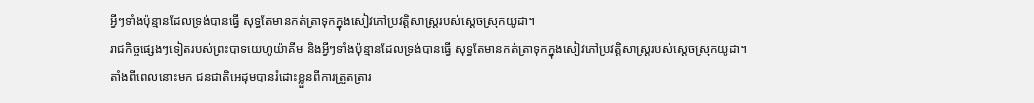អ្វីៗទាំងប៉ុន្មានដែលទ្រង់បានធ្វើ សុទ្ធតែមានកត់ត្រាទុកក្នុងសៀវភៅប្រវត្តិសាស្ត្ររបស់ស្ដេចស្រុកយូដា។
រាជកិច្ចផ្សេងៗទៀតរបស់ព្រះបាទយេហូយ៉ាគីម និងអ្វីៗទាំងប៉ុន្មានដែលទ្រង់បានធ្វើ សុទ្ធតែមានកត់ត្រាទុកក្នុងសៀវភៅប្រវត្តិសាស្ត្ររបស់ស្ដេចស្រុកយូដា។
តាំងពីពេលនោះមក ជនជាតិអេដុមបានរំដោះខ្លួនពីការត្រួតត្រារ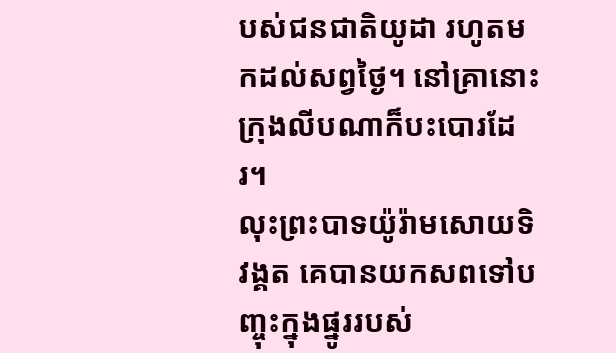បស់ជនជាតិយូដា រហូតមកដល់សព្វថ្ងៃ។ នៅគ្រានោះ ក្រុងលីបណាក៏បះបោរដែរ។
លុះព្រះបាទយ៉ូរ៉ាមសោយទិវង្គត គេបានយកសពទៅបញ្ចុះក្នុងផ្នូររបស់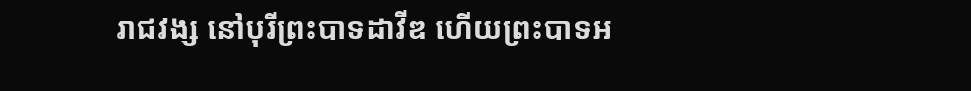រាជវង្ស នៅបុរីព្រះបាទដាវីឌ ហើយព្រះបាទអ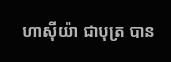ហាស៊ីយ៉ា ជាបុត្រ បាន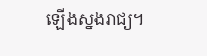ឡើងស្នងរាជ្យ។